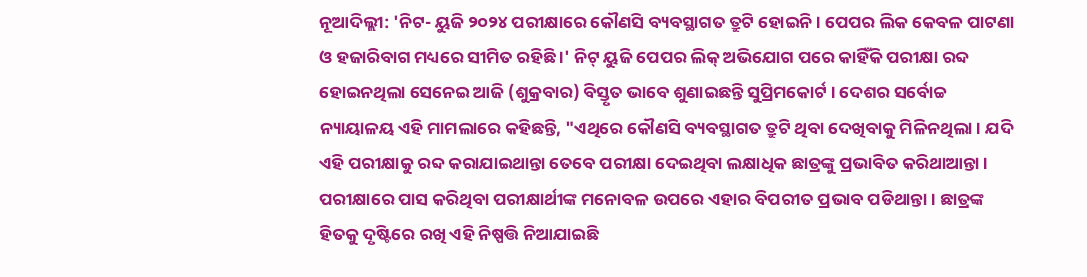ନୂଆଦିଲ୍ଲୀ: 'ନିଟ- ୟୁଜି ୨୦୨୪ ପରୀକ୍ଷାରେ କୌଣସି ବ୍ୟବସ୍ଥାଗତ ତ୍ରୁଟି ହୋଇନି । ପେପର ଲିକ କେବଳ ପାଟଣା ଓ ହଜାରିବାଗ ମଧ୍ୟରେ ସୀମିତ ରହିଛି ।' ନିଟ୍ ୟୁଜି ପେପର ଲିକ୍ ଅଭିଯୋଗ ପରେ କାହିଁକି ପରୀକ୍ଷା ରବ୍ଦ ହୋଇନଥିଲା ସେନେଇ ଆଜି (ଶୁକ୍ରବାର) ବିସ୍ତୃତ ଭାବେ ଶୁଣାଇଛନ୍ତି ସୁପ୍ରିମକୋର୍ଟ । ଦେଶର ସର୍ବୋଚ୍ଚ ନ୍ୟାୟାଳୟ ଏହି ମାମଲାରେ କହିଛନ୍ତି, "ଏଥିରେ କୌଣସି ବ୍ୟବସ୍ଥାଗତ ତ୍ରୁଟି ଥିବା ଦେଖିବାକୁ ମିଳିନଥିଲା । ଯଦି ଏହି ପରୀକ୍ଷାକୁ ରବ୍ଦ କରାଯାଇଥାନ୍ତା ତେବେ ପରୀକ୍ଷା ଦେଇଥିବା ଲକ୍ଷାଧିକ ଛାତ୍ରଙ୍କୁ ପ୍ରଭାବିତ କରିଥାଆନ୍ତା । ପରୀକ୍ଷାରେ ପାସ କରିଥିବା ପରୀକ୍ଷାର୍ଥୀଙ୍କ ମନୋବଳ ଉପରେ ଏହାର ବିପରୀତ ପ୍ରଭାବ ପଡିଥାନ୍ତା । ଛାତ୍ରଙ୍କ ହିତକୁ ଦୃଷ୍ଟିରେ ରଖି ଏହି ନିଷ୍ପତ୍ତି ନିଆଯାଇଛି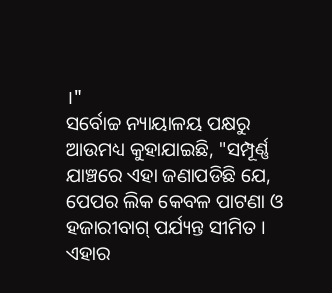।"
ସର୍ବୋଚ୍ଚ ନ୍ୟାୟାଳୟ ପକ୍ଷରୁ ଆଉମଧ୍ୟ କୁହାଯାଇଛି, "ସମ୍ପୂର୍ଣ୍ଣ ଯାଞ୍ଚରେ ଏହା ଜଣାପଡିଛି ଯେ, ପେପର ଲିକ କେବଳ ପାଟଣା ଓ ହଜାରୀବାଗ୍ ପର୍ଯ୍ୟନ୍ତ ସୀମିତ । ଏହାର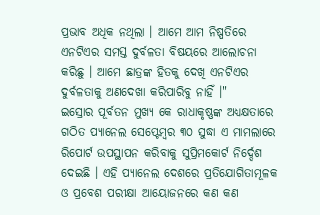ପ୍ରଭାବ ଅଧିକ ନଥିଲା । ଆମେ ଆମ ନିଷ୍ପତିରେ ଏନଟିଏର ସମସ୍ତ ଦୁର୍ବଳତା ବିଷୟରେ ଆଲୋଚନା କରିଛୁ । ଆମେ ଛାତ୍ରଙ୍କ ହିତକୁ ଦେଖି ଏନଟିଏର ଦୁର୍ବଳତାକୁ ଅଣଦେଖା କରିପାରିବୁ ନାହିଁ ।"
ଇସ୍ରୋର ପୂର୍ବତନ ମୁଖ୍ୟ କେ ରାଧାକୃଷ୍ଣଙ୍କ ଅଧ୍ୟକ୍ଷତାରେ ଗଠିତ ପ୍ୟାନେଲ ସେପ୍ଟେମ୍ବର ୩୦ ସୁଦ୍ଧା ଏ ମାମଲାରେ ରିପୋର୍ଟ ଉପସ୍ଥାପନ କରିବାକୁ ସୁପ୍ରିମକୋର୍ଟ ନିର୍ଦ୍ଦେଶ ଦେଇଛି । ଏହି ପ୍ୟାନେଲ ଦେଶରେ ପ୍ରତିଯୋଗିତାମୂଳକ ଓ ପ୍ରବେଶ ପରୀକ୍ଷା ଆୟୋଜନରେ କଣ କଣ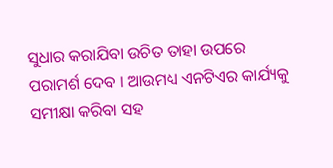ସୁଧାର କରାଯିବା ଉଚିତ ତାହା ଉପରେ ପରାମର୍ଶ ଦେବ । ଆଉମଧ୍ୟ ଏନଟିଏର କାର୍ଯ୍ୟକୁ ସମୀକ୍ଷା କରିବା ସହ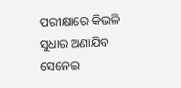ପରୀକ୍ଷାରେ କିଭଳି ସୁଧାର ଅଣାଯିବ ସେନେଇ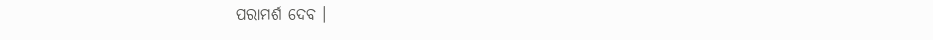ପରାମର୍ଶ ଦେବ ।